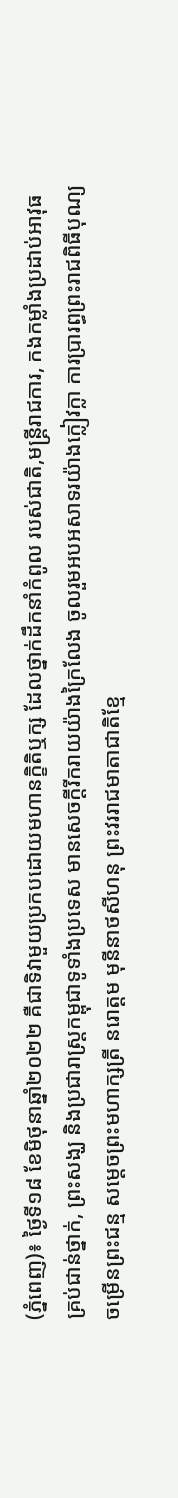(ភ្នំពេញ)៖ ថ្ងៃទី១៨ ខែមិថុនាឆ្នាំ២០២២ គឺជាទិវាមួយប្រកបដោយមហានក្ខិតិឬក្ស ដែលថ្នាក់ដឹកនាំកំពូល របស់ជាតិ,មន្ត្រីរាជការ, កងកម្លាំងប្រដាប់អាវុធគ្រប់ជាន់ថ្នាក់, ព្រះសង្ឃ និងប្រជារាស្រ្តកម្ពុជាទូទាំងប្រទេស មានសេចក្តីរីករាយយ៉ាងក្រៃលែង ចូលរួមអបអសាទរយ៉ាងក្លៀវក្លា ការប្រារព្ធព្រះរាជពិធីបុណ្យចម្រើនព្រះជន្ម សម្ដេចព្រះមហាក្សត្រី នរោត្តម មុនីនាថសីហនុ ព្រះវររាជមាតាជាតិខ្មែ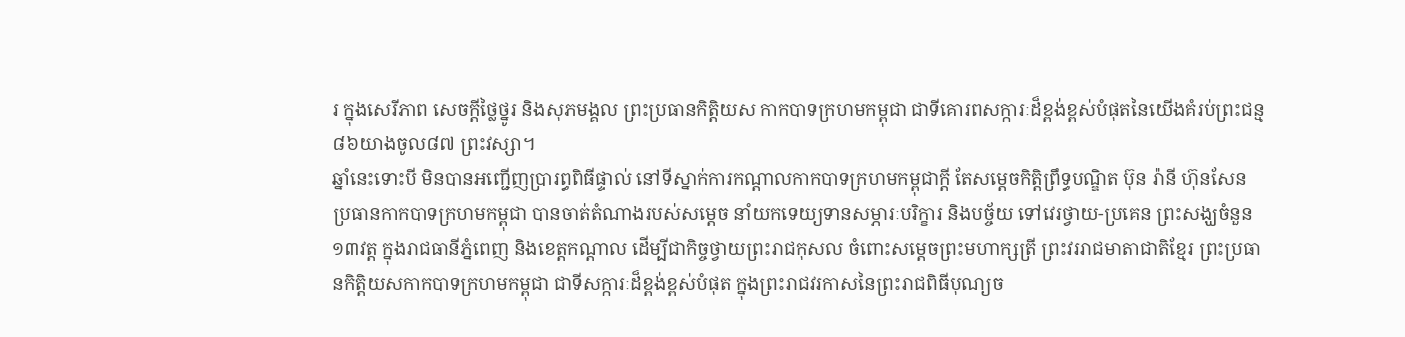រ ក្នុងសេរីភាព សេចក្តីថ្លៃថ្នូរ និងសុភមង្គល ព្រះប្រធានកិត្តិយស កាកបាទក្រហមកម្ពុជា ជាទីគោរពសក្ការៈដ៏ខ្ពង់ខ្ពស់បំផុតនៃយើងគំរប់ព្រះជន្ម ៨៦យាងចូល៨៧ ព្រះវស្សា។
ឆ្នាំនេះទោះបី មិនបានអញ្ជើញប្រារព្ធពិធីផ្ទាល់ នៅទីស្នាក់ការកណ្តាលកាកបាទក្រហមកម្ពុជាក្តី តែសម្តេចកិត្តិព្រឹទ្ធបណ្ឌិត ប៊ុន រ៉ានី ហ៊ុនសែន ប្រធានកាកបាទក្រហមកម្ពុជា បានចាត់តំណាងរបស់សម្តេច នាំយកទេយ្យទានសម្ភារៈបរិក្ខារ និងបច្ច័យ ទៅវេរថ្វាយ-ប្រគេន ព្រះសង្ឃចំនួន១៣វត្ត ក្នុងរាជធានីភ្នំពេញ និងខេត្តកណ្តាល ដើម្បីជាកិច្ចថ្វាយព្រះរាជកុសល ចំពោះសម្តេចព្រះមហាក្សត្រី ព្រះវររាជមាតាជាតិខ្មែរ ព្រះប្រធានកិត្តិយសកាកបាទក្រហមកម្ពុជា ជាទីសក្ការៈដ៏ខ្ពង់ខ្ពស់បំផុត ក្នុងព្រះរាជវរកាសនៃព្រះរាជពិធីបុណ្យច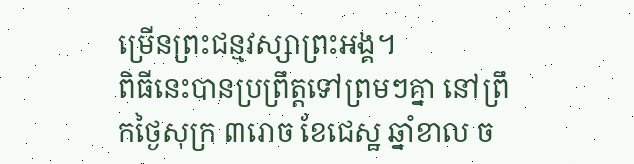ម្រើនព្រះជន្មវស្សាព្រះអង្គ។
ពិធីនេះបានប្រព្រឹត្តទៅព្រមៗគ្នា នៅព្រឹកថ្ងៃសុក្រ ៣រោច ខែជេស្ឋ ឆ្នាំខាល ច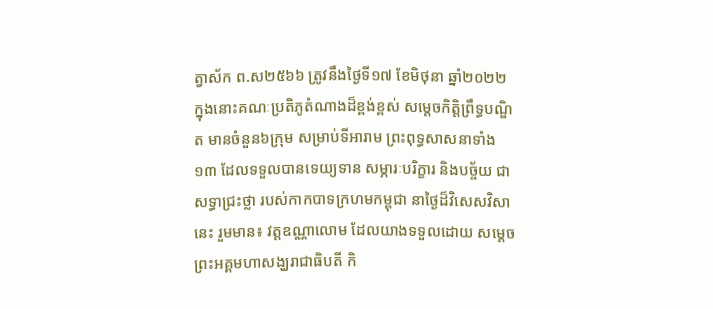ត្វាស័ក ព.ស២៥៦៦ ត្រូវនឹងថ្ងៃទី១៧ ខែមិថុនា ឆ្នាំ២០២២ ក្នុងនោះគណៈប្រតិភូតំណាងដ៏ខ្ពង់ខ្ពស់ សម្តេចកិត្តិព្រឹទ្ធបណ្ឌិត មានចំនួន៦ក្រុម សម្រាប់ទីអារាម ព្រះពុទ្ធសាសនាទាំង១៣ ដែលទទួលបានទេយ្យទាន សម្ភារៈបរិក្ខារ និងបច្ច័យ ជាសទ្ធាជ្រះថ្លា របស់កាកបាទក្រហមកម្ពុជា នាថ្ងៃដ៏វិសេសវិសានេះ រួមមាន៖ វត្តឧណ្ណាលោម ដែលយាងទទួលដោយ សម្តេចព្រះអគ្គមហាសង្ឃរាជាធិបតី កិ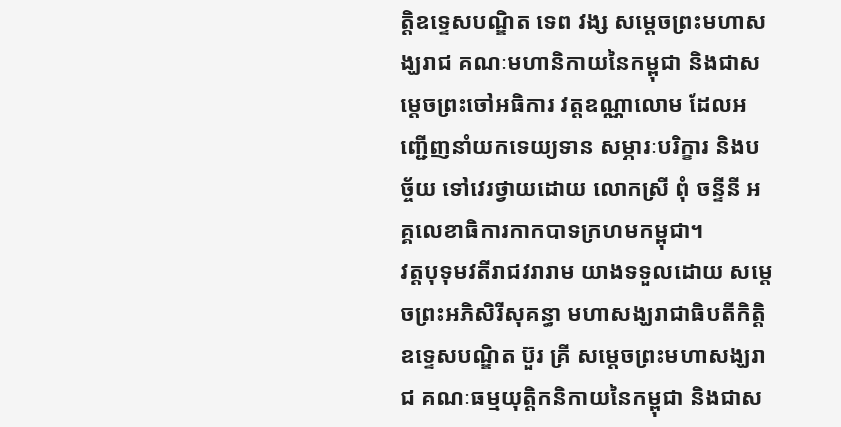ត្តិឧទ្ទេសបណ្ឌិត ទេព វង្ស សម្តេចព្រះមហាសង្ឃរាជ គណៈមហានិកាយនៃកម្ពុជា និងជាសម្តេចព្រះចៅអធិការ វត្តឧណ្ណាលោម ដែលអញ្ជើញនាំយកទេយ្យទាន សម្ភារៈបរិក្ខារ និងបច្ច័យ ទៅវេរថ្វាយដោយ លោកស្រី ពុំ ចន្ទីនី អគ្គលេខាធិការកាកបាទក្រហមកម្ពុជា។
វត្តបុទុមវតីរាជវរារាម យាងទទួលដោយ សម្តេចព្រះអភិសិរីសុគន្ធា មហាសង្ឃរាជាធិបតីកិត្តិឧទ្ទេសបណ្ឌិត ប៊ួរ គ្រី សម្តេចព្រះមហាសង្ឃរាជ គណៈធម្មយុត្តិកនិកាយនៃកម្ពុជា និងជាស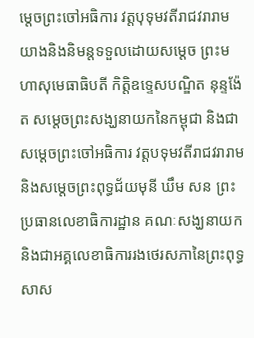ម្តេចព្រះចៅអធិការ វត្តបុទុមវតីរាជវរារាម យាងនិងនិមន្តទទួលដោយសម្តេច ព្រះមហាសុមេធាធិបតី កិត្តិឧទ្ទេសបណ្ឌិត នុន្ទង៉ែត សម្តេចព្រះសង្ឃនាយកនៃកម្ពុជា និងជាសម្តេចព្រះចៅអធិការ វត្តបទុមវតីរាជវរារាម និងសម្តេចព្រះពុទ្ធជ័យមុនី ឃឹម សន ព្រះប្រធានលេខាធិការដ្ឋាន គណៈសង្ឃនាយក និងជាអគ្គលេខាធិការរងថេរសភានៃព្រះពុទ្ធសាស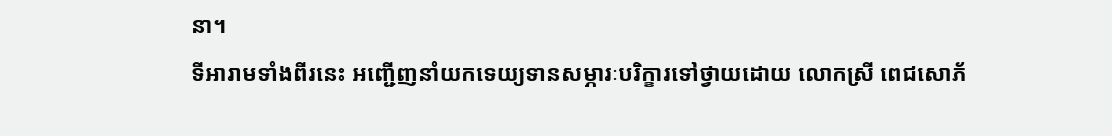នា។
ទីអារាមទាំងពីរនេះ អញ្ជើញនាំយកទេយ្យទានសម្ភារៈបរិក្ខារទៅថ្វាយដោយ លោកស្រី ពេជសោភ័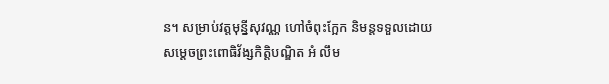ន។ សម្រាប់វត្តមុន្នីសុវណ្ណ ហៅចំពុះក្អែក និមន្តទទួលដោយសម្តេចព្រះពោធិវ័ង្សកិត្តិបណ្ឌិត អំ លឹម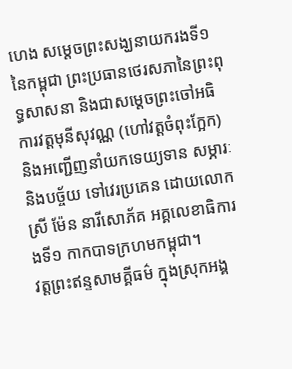ហេង សម្តេចព្រះសង្ឃនាយករងទី១នៃកម្ពុជា ព្រះប្រធានថេរសភានៃព្រះពុទ្ធសាសនា និងជាសម្តេចព្រះចៅអធិការវត្តមុនីសុវណ្ណ (ហៅវត្តចំពុះក្អែក) និងអញ្ជើញនាំយកទេយ្យទាន សម្ភារៈនិងបច្ច័យ ទៅវេរប្រគេន ដោយលោកស្រី ម៉ែន នារីសោភ័គ អគ្គលេខាធិការងទី១ កាកបាទក្រហមកម្ពុជា។
វត្តព្រះឥន្ទសាមគ្គីធម៌ ក្នុងស្រុកអង្គ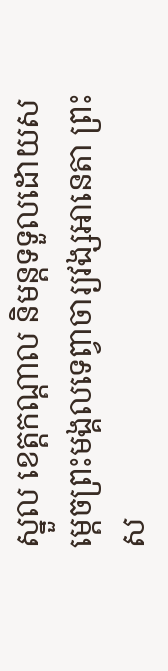ស្នួល ខេត្តកណ្តាល និមន្តទទួលដោយសម្តេចព្រះមង្គលទេព្វាចារ្យវង្សអានេតា ព្រះស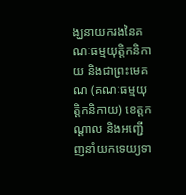ង្ឃនាយករងនៃគណៈធម្មយុត្តិកនិកាយ និងជាព្រះមេគណ (គណៈធម្មយុត្តិកនិកាយ) ខេត្តកណ្តាល និងអញ្ជើញនាំយកទេយ្យទា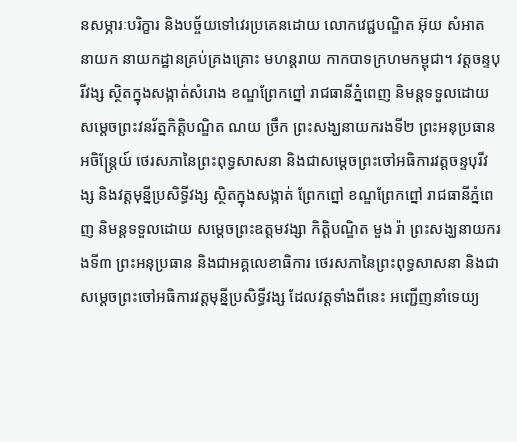នសម្ភារៈបរិក្ខារ និងបច្ច័យទៅវេរប្រគេនដោយ លោកវេជ្ជបណ្ឌិត អ៊ុយ សំអាត នាយក នាយកដ្ឋានគ្រប់គ្រងគ្រោះ មហន្តរាយ កាកបាទក្រហមកម្ពុជា។ វត្តចន្ទបុរីវង្ស ស្ថិតក្នុងសង្កាត់សំរោង ខណ្ឌព្រែកព្នៅ រាជធានីភ្នំពេញ និមន្តទទួលដោយសម្តេចព្រះវនរ័ត្នកិត្តិបណ្ឌិត ណយ ច្រឹក ព្រះសង្ឃនាយករងទី២ ព្រះអនុប្រធានអចិន្ត្រែយ៍ ថេរសភានៃព្រះពុទ្ធសាសនា និងជាសម្តេចព្រះចៅអធិការវត្តចន្ទបុរីវង្ស និងវត្តមុន្នីប្រសិទ្ធីវង្ស ស្ថិតក្នុងសង្កាត់ ព្រែកព្នៅ ខណ្ឌព្រែកព្នៅ រាជធានីភ្នំពេញ និមន្តទទួលដោយ សម្តេចព្រះឧត្តមវង្សា កិត្តិបណ្ឌិត មួង រ៉ា ព្រះសង្ឃនាយករងទី៣ ព្រះអនុប្រធាន និងជាអគ្គលេខាធិការ ថេរសភានៃព្រះពុទ្ធសាសនា និងជាសម្តេចព្រះចៅអធិការវត្តមុន្នីប្រសិទ្ធីវង្ស ដែលវត្តទាំងពីនេះ អញ្ជើញនាំទេយ្យ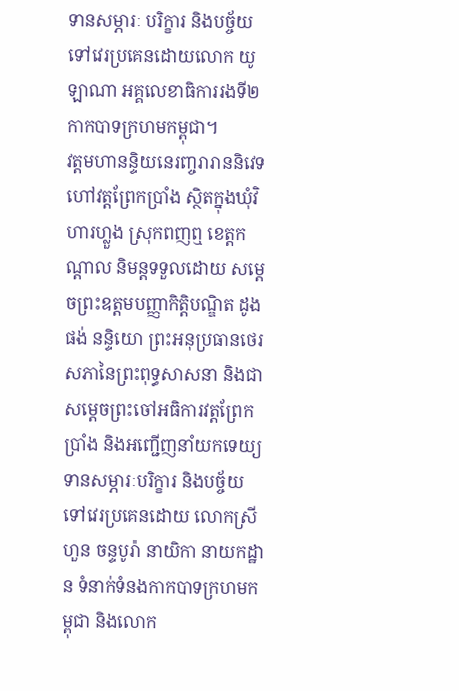ទានសម្ភារៈ បរិក្ខារ និងបច្ច័យ ទៅវេរប្រគេនដោយលោក យូ ឡាណា អគ្គលេខាធិការរងទី២កាកបាទក្រហមកម្ពុជា។
វត្តមហានន្ទិយនេរញ្ចរារាននិវេទ ហៅវត្តព្រែកប្រាំង ស្ថិតក្នុងឃុំវិហារហ្លួង ស្រុកពញឮ ខេត្តកណ្តាល និមន្តទទួលដោយ សម្តេចព្រះឧត្តមបញ្ញាកិត្តិបណ្ឌិត ដូង ផង់ នន្ទិយោ ព្រះអនុប្រធានថេរសភានៃព្រះពុទ្ធសាសនា និងជាសម្តេចព្រះចៅអធិការវត្តព្រែកប្រាំង និងអញ្ជើញនាំយកទេយ្យទានសម្ភារៈបរិក្ខារ និងបច្ច័យ ទៅវេរប្រគេនដោយ លោកស្រី ហួន ចន្ទបូរ៉ា នាយិកា នាយកដ្ឋាន ទំនាក់ទំនងកាកបាទក្រហមកម្ពុជា និងលោក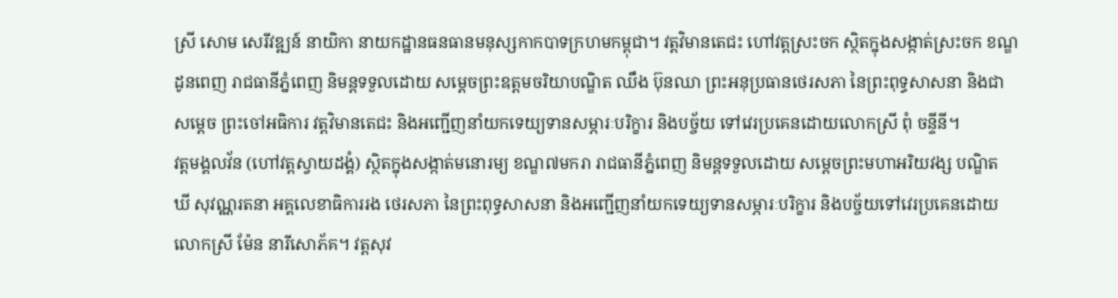ស្រី សោម សេរីវឌ្ឍន៍ នាយិកា នាយកដ្ឋានធនធានមនុស្សកាកបាទក្រហមកម្ពុជា។ វត្តវិមានតេជះ ហៅវត្ដស្រះចក ស្ថិតក្នុងសង្កាត់ស្រះចក ខណ្ឌដូនពេញ រាជធានីភ្នំពេញ និមន្តទទួលដោយ សម្តេចព្រះឧត្តមចរិយាបណ្ឌិត ឈឹង ប៊ុនឈា ព្រះអនុប្រធានថេរសភា នៃព្រះពុទ្ធសាសនា និងជាសម្តេច ព្រះចៅអធិការ វត្តវិមានតេជះ និងអញ្ជើញនាំយកទេយ្យទានសម្ភារៈបរិក្ខារ និងបច្ច័យ ទៅវេរប្រគេនដោយលោកស្រី ពុំ ចន្ទីនី។
វត្តមង្គលវ័ន (ហៅវត្តស្វាយដង្គំ) ស្ថិតក្នុងសង្កាត់មនោរម្យ ខណ្ឌ៧មករា រាជធានីភ្នំពេញ និមន្តទទួលដោយ សម្តេចព្រះមហាអរិយវង្ស បណ្ឌិត ឃី សុវណ្ណរតនា អគ្គលេខាធិការរង ថេរសភា នៃព្រះពុទ្ធសាសនា និងអញ្ជើញនាំយកទេយ្យទានសម្ភារៈបរិក្ខារ និងបច្ច័យទៅវេរប្រគេនដោយលោកស្រី ម៉ែន នារីសោភ័គ។ វត្តសុវ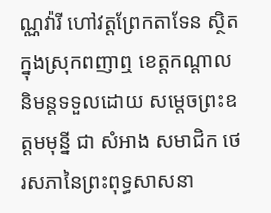ណ្ណវ៉ារី ហៅវត្តព្រែកតាទែន ស្ថិតក្នុងស្រុកពញាឮ ខេត្តកណ្តាល និមន្តទទួលដោយ សម្តេចព្រះឧត្តមមុន្នី ជា សំអាង សមាជិក ថេរសភានៃព្រះពុទ្ធសាសនា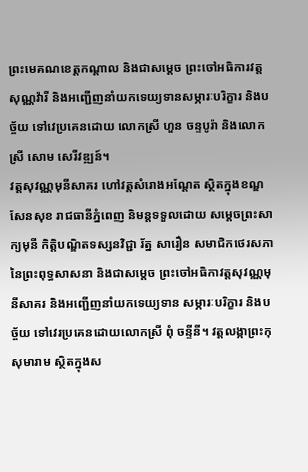ព្រះមេគណខេត្តកណ្តាល និងជាសម្តេច ព្រះចៅអធិការវត្ត សុណ្ណវ៉ារី និងអញ្ជើញនាំយកទេយ្យទានសម្ភារៈបរិក្ខារ និងបច្ច័យ ទៅវេប្រគេនដោយ លោកស្រី ហួន ចន្ទបូរ៉ា និងលោកស្រី សោម សេរីវឌ្ឍន៍។
វត្តសុវណ្ណមុនីសាគរ ហៅវត្តសំរោងអណ្តែត ស្ថិតក្នុងខណ្ឌសែនសុខ រាជធានីភ្នំពេញ និមន្តទទួលដោយ សម្តេចព្រះសាក្យមុនី កិត្តិបណ្ឌិតទស្សនវិជ្ជា រ័ត្ន សារឿន សមាជិកថេរសភានៃព្រះពុទ្ធសាសនា និងជាសម្តេច ព្រះចៅអធិកាវត្តសុវណ្ណមុនីសាគរ និងអញ្ជើញនាំយកទេយ្យទាន សម្ភារៈបរិក្ខារ និងបច្ច័យ ទៅវេរប្រគេនដោយលោកស្រី ពុំ ចន្ទីនី។ វត្តលង្កាព្រះកុសុមារាម ស្ថិតក្នុងស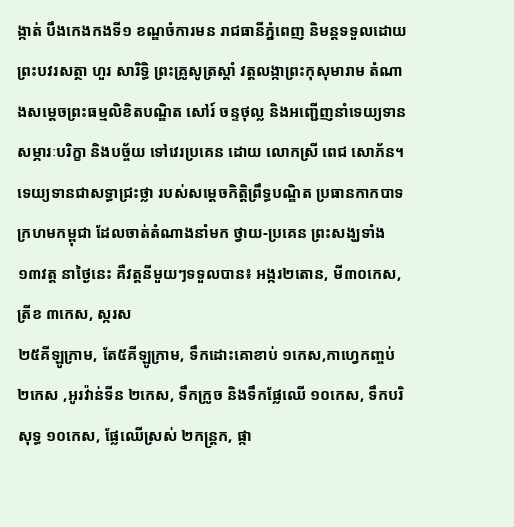ង្កាត់ បឹងកេងកងទី១ ខណ្ឌចំការមន រាជធានីភ្នំពេញ និមន្តទទួលដោយ ព្រះបវរសត្ថា ហួរ សារិទ្ធិ ព្រះគ្រូសូត្រស្តាំ វត្តលង្កាព្រះកុសុមារាម តំណាងសម្តេចព្រះធម្មលិខិតបណ្ឌិត សៅរ៍ ចន្ទថុល្ល និងអញ្ជើញនាំទេយ្យទាន សម្ភារៈបរិក្ខា និងបច្ច័យ ទៅវេរប្រគេន ដោយ លោកស្រី ពេជ សោភ័ន។ ទេយ្យទានជាសទ្ធាជ្រះថ្លា របស់សម្តេចកិត្តិព្រឹទ្ធបណ្ឌិត ប្រធានកាកបាទក្រហមកម្ពុជា ដែលចាត់តំណាងនាំមក ថ្វាយ-ប្រគេន ព្រះសង្ឃទាំង១៣វត្ត នាថ្ងៃនេះ គឺវត្តនីមួយៗទទួលបាន៖ អង្ករ២តោន, មី៣០កេស, ត្រីខ ៣កេស, ស្ករស
២៥គីឡូក្រាម, តែ៥គីឡូក្រាម, ទឹកដោះគោខាប់ ១កេស,កាហ្វេកញ្ចប់ ២កេស ,អូរវ៉ាន់ទីន ២កេស, ទឹកក្រូច និងទឹកផ្លែឈើ ១០កេស, ទឹកបរិសុទ្ធ ១០កេស, ផ្លែឈើស្រស់ ២កន្ត្រក, ផ្កា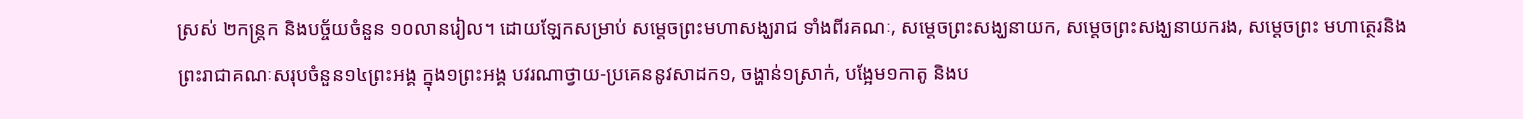ស្រស់ ២កន្ត្រក និងបច្ច័យចំនួន ១០លានរៀល។ ដោយឡែកសម្រាប់ សម្តេចព្រះមហាសង្ឃរាជ ទាំងពីរគណៈ, សម្តេចព្រះសង្ឃនាយក, សម្តេចព្រះសង្ឃនាយករង, សម្តេចព្រះ មហាត្ថេរនិងព្រះរាជាគណៈសរុបចំនួន១៤ព្រះអង្គ ក្នុង១ព្រះអង្គ បវរណាថ្វាយ-ប្រគេននូវសាដក១, ចង្ហាន់១ស្រាក់, បង្អែម១កាតូ និងប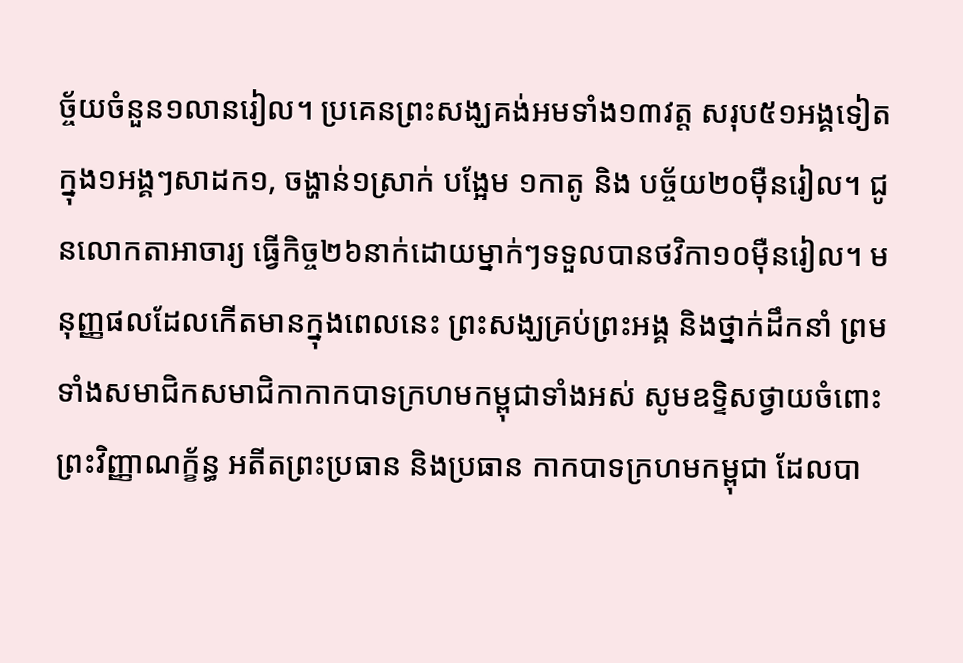ច្ច័យចំនួន១លានរៀល។ ប្រគេនព្រះសង្ឃគង់អមទាំង១៣វត្ត សរុប៥១អង្គទៀត ក្នុង១អង្គៗសាដក១, ចង្ហាន់១ស្រាក់ បង្អែម ១កាតូ និង បច្ច័យ២០ម៉ឺនរៀល។ ជូនលោកតាអាចារ្យ ធ្វើកិច្ច២៦នាក់ដោយម្នាក់ៗទទួលបានថវិកា១០ម៉ឺនរៀល។ មនុញ្ញផលដែលកើតមានក្នុងពេលនេះ ព្រះសង្ឃគ្រប់ព្រះអង្គ និងថ្នាក់ដឹកនាំ ព្រមទាំងសមាជិកសមាជិកាកាកបាទក្រហមកម្ពុជាទាំងអស់ សូមឧទ្ទិសថ្វាយចំពោះព្រះវិញ្ញាណក្ខ័ន្ធ អតីតព្រះប្រធាន និងប្រធាន កាកបាទក្រហមកម្ពុជា ដែលបា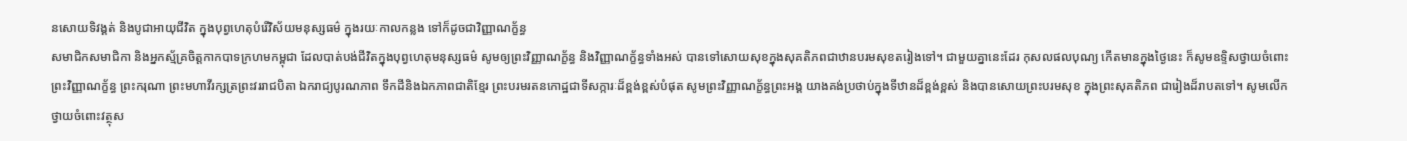នសោយទិវង្គត់ និងបូជាអាយុជីវិត ក្នុងបុព្វហេតុបំរើវិស័យមនុស្សធម៌ ក្នុងរយៈកាលកន្លង ទៅក៏ដូចជាវិញ្ញាណក្ខ័ន្ធ
សមាជិកសមាជិកា និងអ្នកស្ម័គ្រចិត្តកាកបាទក្រហមកម្ពុជា ដែលបាត់បង់ជីវិតក្នុងបុព្វហេតុមនុស្សធម៌ សូមឲ្យព្រះវិញ្ញាណក្ខ័ន្ធ និងវិញ្ញាណក្ខ័ន្ធទាំងអស់ បានទៅសោយសុខក្នុងសុគតិភពជាឋានបរមសុខតរៀងទៅ។ ជាមួយគ្នានេះដែរ កុសលផលបុណ្យ កើតមានក្នុងថ្ងៃនេះ ក៏សូមឧទ្ទិសថ្វាយចំពោះព្រះវិញ្ញាណក្ខ័ន្ធ ព្រះករុណា ព្រះមហាវីរក្សត្រព្រះវររាជបិតា ឯករាជ្យបូរណភាព ទឹកដីនិងឯកភាពជាតិខ្មែរ ព្រះបរមរតនកោដ្ឋជាទីសក្ការៈដ៏ខ្ពង់ខ្ពស់បំផុត សូមព្រះវិញ្ញាណក្ខ័ន្ធព្រះអង្គ យាងគង់ប្រថាប់ក្នុងទីឋានដ៏ខ្ពង់ខ្ពស់ និងបានសោយព្រះបរមសុខ ក្នុងព្រះសុគតិភព ជារៀងដ៏រាបតទៅ។ សូមលើកថ្វាយចំពោះវត្ថុស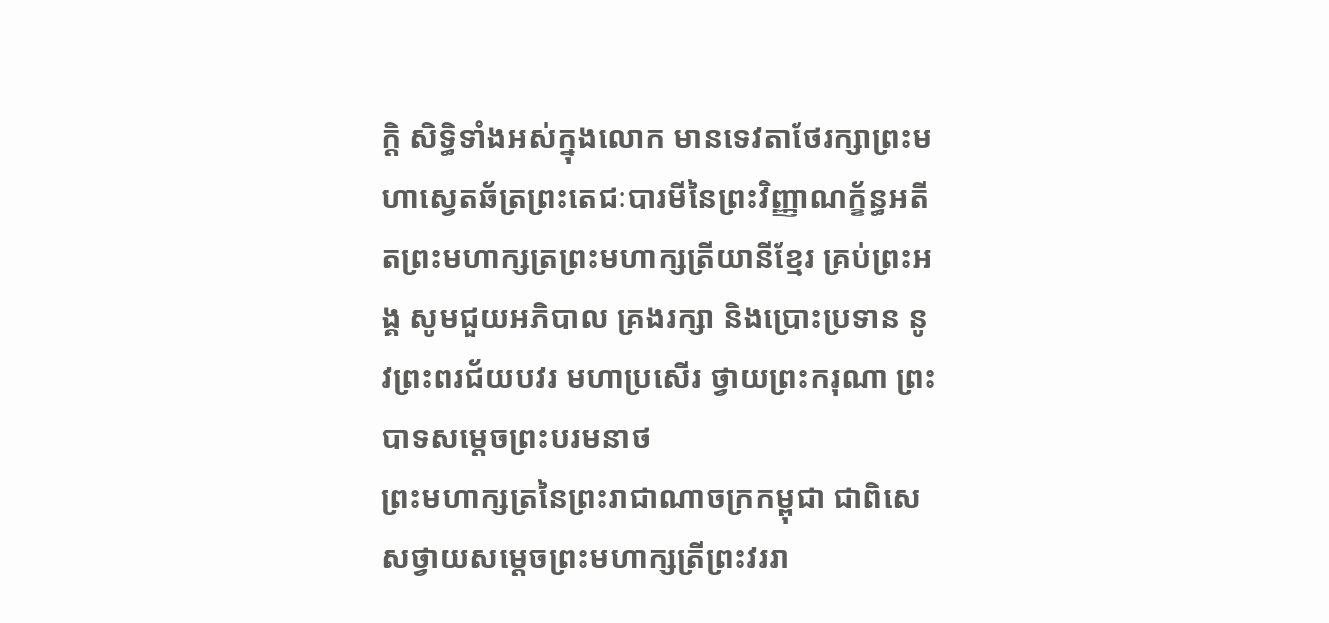ក្តិ សិទ្ធិទាំងអស់ក្នុងលោក មានទេវតាថែរក្សាព្រះមហាស្វេតឆ័ត្រព្រះតេជៈបារមីនៃព្រះវិញ្ញាណក្ខ័ន្ធអតីតព្រះមហាក្សត្រព្រះមហាក្សត្រីយានីខ្មែរ គ្រប់ព្រះអង្គ សូមជួយអភិបាល គ្រងរក្សា និងប្រោះប្រទាន នូវព្រះពរជ័យបវរ មហាប្រសើរ ថ្វាយព្រះករុណា ព្រះបាទសម្តេចព្រះបរមនាថ
ព្រះមហាក្សត្រនៃព្រះរាជាណាចក្រកម្ពុជា ជាពិសេសថ្វាយសម្តេចព្រះមហាក្សត្រីព្រះវររា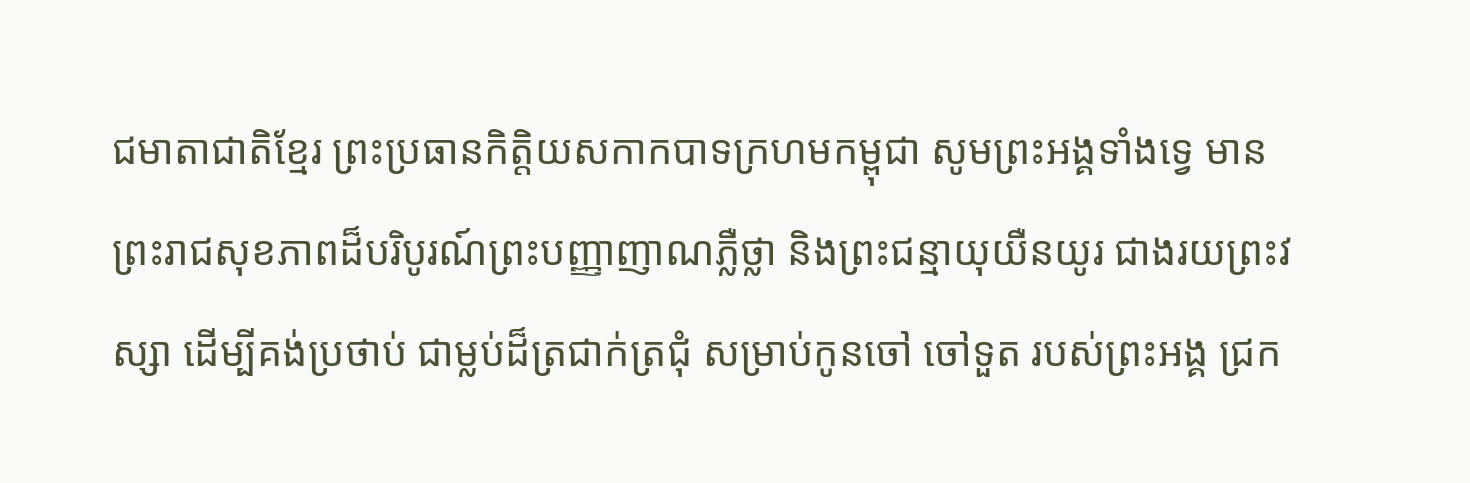ជមាតាជាតិខ្មែរ ព្រះប្រធានកិត្តិយសកាកបាទក្រហមកម្ពុជា សូមព្រះអង្គទាំងទ្វេ មានព្រះរាជសុខភាពដ៏បរិបូរណ៍ព្រះបញ្ញាញាណភ្លឺថ្លា និងព្រះជន្មាយុយឺនយូរ ជាងរយព្រះវស្សា ដើម្បីគង់ប្រថាប់ ជាម្លប់ដ៏ត្រជាក់ត្រជុំ សម្រាប់កូនចៅ ចៅទួត របស់ព្រះអង្គ ជ្រក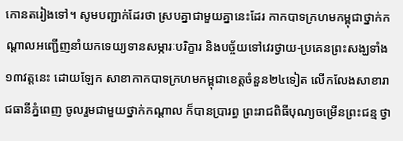កោនតរៀងទៅ។ សូមបញ្ជាក់ដែរថា ស្របគ្នាជាមួយគ្នានេះដែរ កាកបាទក្រហមកម្ពុជាថ្នាក់កណ្តាលអញ្ជើញនាំយកទេយ្យទានសម្ភារៈបរិក្ខារ និងបច្ច័យទៅវេរថ្វាយ-ប្រគេនព្រះសង្ឃទាំង១៣វត្តនេះ ដោយឡែក សាខាកាកបាទក្រហមកម្ពុជាខេត្តចំនួន២៤ទៀត លើកលែងសាខារាជធានីភ្នំពេញ ចូលរួមជាមួយថ្នាក់កណ្តាល ក៏បានប្រារព្ធ ព្រះរាជពិធីបុណ្យចម្រើនព្រះជន្ម ថ្វា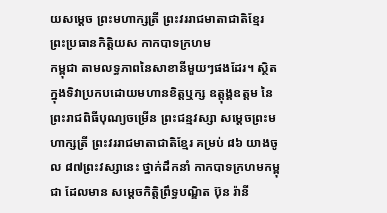យសម្តេច ព្រះមហាក្សត្រី ព្រះវររាជមាតាជាតិខ្មែរ ព្រះប្រធានកិត្តិយស កាកបាទក្រហម
កម្ពុជា តាមលទ្ធភាពនៃសាខានីមួយៗផងដែរ។ ស្ថិតក្នុងទិវាប្រកបដោយមហានខិត្តឬក្ស ឧត្តុង្គឧត្តម នៃព្រះរាជពិធីបុណ្យចម្រើន ព្រះជន្មវស្សា សម្តេចព្រះមហាក្សត្រី ព្រះវររាជមាតាជាតិខ្មែរ គម្រប់ ៨៦ យាងចូល ៨៧ព្រះវស្សានេះ ថ្នាក់ដឹកនាំ កាកបាទក្រហមកម្ពុជា ដែលមាន សម្តេចកិត្តិព្រឹទ្ធបណ្ឌិត ប៊ុន រ៉ានី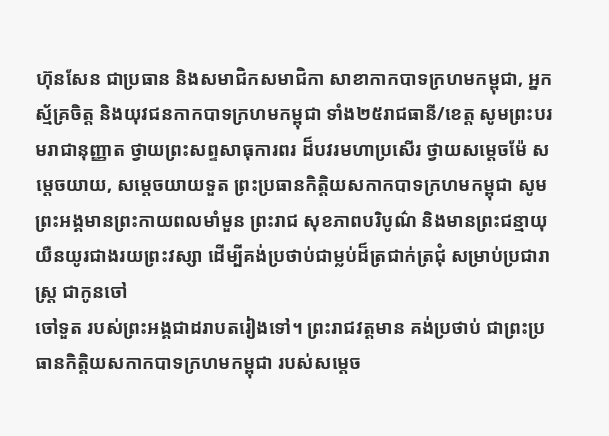ហ៊ុនសែន ជាប្រធាន និងសមាជិកសមាជិកា សាខាកាកបាទក្រហមកម្ពុជា, អ្នកស្ម័គ្រចិត្ត និងយុវជនកាកបាទក្រហមកម្ពុជា ទាំង២៥រាជធានី/ខេត្ត សូមព្រះបរមរាជានុញ្ញាត ថ្វាយព្រះសព្ទសាធុការពរ ដ៏បវរមហាប្រសើរ ថ្វាយសម្តេចម៉ែ សម្តេចយាយ, សម្តេចយាយទួត ព្រះប្រធានកិត្តិយសកាកបាទក្រហមកម្ពុជា សូមព្រះអង្គមានព្រះកាយពលមាំមួន ព្រះរាជ សុខភាពបរិបូណ៌ និងមានព្រះជន្មាយុយឺនយូរជាងរយព្រះវស្សា ដើម្បីគង់ប្រថាប់ជាម្លប់ដ៏ត្រជាក់ត្រជុំ សម្រាប់ប្រជារាស្ត្រ ជាកូនចៅ
ចៅទួត របស់ព្រះអង្គជាដរាបតរៀងទៅ។ ព្រះរាជវត្តមាន គង់ប្រថាប់ ជាព្រះប្រធានកិត្តិយសកាកបាទក្រហមកម្ពុជា របស់សម្តេច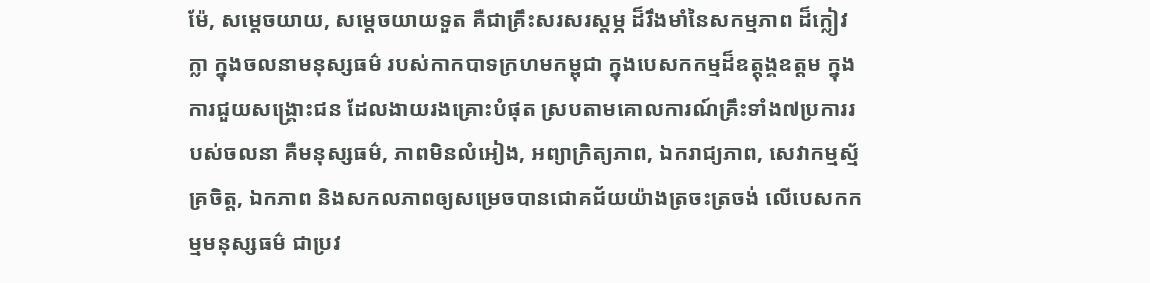ម៉ែ, សម្តេចយាយ, សម្តេចយាយទួត គឺជាគ្រឹះសរសរស្ដម្ភ ដ៏រឹងមាំនៃសកម្មភាព ដ៏ក្លៀវក្លា ក្នុងចលនាមនុស្សធម៌ របស់កាកបាទក្រហមកម្ពុជា ក្នុងបេសកកម្មដ៏ឧត្ដុង្គឧត្ដម ក្នុងការជួយសង្គ្រោះជន ដែលងាយរងគ្រោះបំផុត ស្របតាមគោលការណ៍គ្រឹះទាំង៧ប្រការរបស់ចលនា គឺមនុស្សធម៌, ភាពមិនលំអៀង, អព្យាក្រិត្យភាព, ឯករាជ្យភាព, សេវាកម្មស្ម័គ្រចិត្ត, ឯកភាព និងសកលភាពឲ្យសម្រេចបានជោគជ័យយ៉ាងត្រចះត្រចង់ លើបេសកកម្មមនុស្សធម៌ ជាប្រវ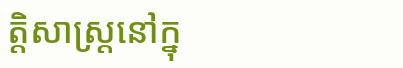ត្តិសាស្ត្រនៅក្នុ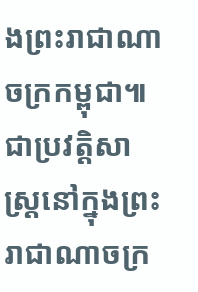ងព្រះរាជាណាចក្រកម្ពុជា៕
ជាប្រវត្តិសាស្ត្រនៅក្នុងព្រះរាជាណាចក្រ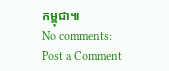កម្ពុជា៕
No comments:
Post a Comment